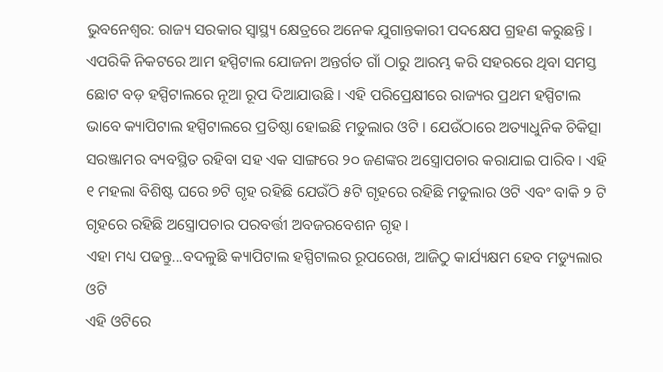ଭୁବନେଶ୍ବର: ରାଜ୍ୟ ସରକାର ସ୍ବାସ୍ଥ୍ୟ କ୍ଷେତ୍ରରେ ଅନେକ ଯୁଗାନ୍ତକାରୀ ପଦକ୍ଷେପ ଗ୍ରହଣ କରୁଛନ୍ତି । ଏପରିକି ନିକଟରେ ଆମ ହସ୍ପିଟାଲ ଯୋଜନା ଅନ୍ତର୍ଗତ ଗାଁ ଠାରୁ ଆରମ୍ଭ କରି ସହରରେ ଥିବା ସମସ୍ତ ଛୋଟ ବଡ଼ ହସ୍ପିଟାଲରେ ନୂଆ ରୂପ ଦିଆଯାଉଛି । ଏହି ପରିପ୍ରେକ୍ଷୀରେ ରାଜ୍ୟର ପ୍ରଥମ ହସ୍ପିଟାଲ ଭାବେ କ୍ୟାପିଟାଲ ହସ୍ପିଟାଲରେ ପ୍ରତିଷ୍ଠା ହୋଇଛି ମଡୁଲାର ଓଟି । ଯେଉଁଠାରେ ଅତ୍ୟାଧୁନିକ ଚିକିତ୍ସା ସରଞ୍ଜାମର ବ୍ୟବସ୍ଥିତ ରହିବା ସହ ଏକ ସାଙ୍ଗରେ ୨୦ ଜଣଙ୍କର ଅସ୍ତ୍ରୋପଚାର କରାଯାଇ ପାରିବ । ଏହି ୧ ମହଲା ବିଶିଷ୍ଟ ଘରେ ୭ଟି ଗୃହ ରହିଛି ଯେଉଁଠି ୫ଟି ଗୃହରେ ରହିଛି ମଡୁଲାର ଓଟି ଏବଂ ବାକି ୨ ଟି ଗୃହରେ ରହିଛି ଅସ୍ତ୍ରୋପଚାର ପରବର୍ତ୍ତୀ ଅବଜରବେଶନ ଗୃହ ।
ଏହା ମଧ୍ୟ ପଢନ୍ତୁ...ବଦଳୁଛି କ୍ୟାପିଟାଲ ହସ୍ପିଟାଲର ରୂପରେଖ, ଆଜିଠୁ କାର୍ଯ୍ୟକ୍ଷମ ହେବ ମଡ୍ୟୁଲାର ଓଟି
ଏହି ଓଟିରେ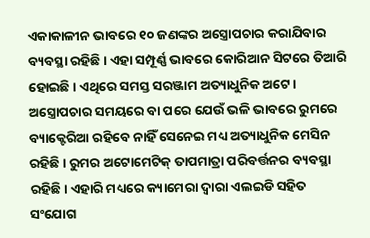ଏକାକାଳୀନ ଭାବରେ ୧୦ ଜଣଙ୍କର ଅସ୍ତ୍ରୋପଚାର କରାଯିବାର ବ୍ୟବସ୍ଥା ରହିଛି । ଏହା ସମ୍ପୂର୍ଣ୍ଣ ଭାବରେ କୋରିଆନ ସିଟରେ ତିଆରି ହୋଇଛି । ଏଥିରେ ସମସ୍ତ ସରଞ୍ଜାମ ଅତ୍ୟାଧୁନିକ ଅଟେ । ଅସ୍ତ୍ରୋପଚାର ସମୟରେ ବା ପରେ ଯେଉଁ ଭଳି ଭାବରେ ରୁମରେ ବ୍ୟାକ୍ଟେରିଆ ରହିବେ ନାହିଁ ସେନେଇ ମଧ୍ୟ ଅତ୍ୟାଧୁନିକ ମେସିନ ରହିଛି । ରୁମର ଅଟୋମେଟିକ୍ ତାପମାତ୍ରା ପରିବର୍ତ୍ତନର ବ୍ୟବସ୍ଥା ରହିଛି। ଏହାରି ମଧ୍ୟରେ କ୍ୟାମେରା ଦ୍ଵାରା ଏଲଇଡି ସହିତ ସଂଯୋଗ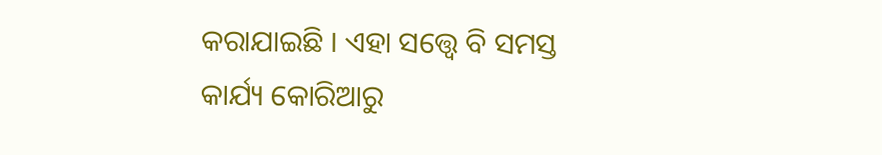କରାଯାଇଛି । ଏହା ସତ୍ତ୍ବେ ବି ସମସ୍ତ କାର୍ଯ୍ୟ କୋରିଆରୁ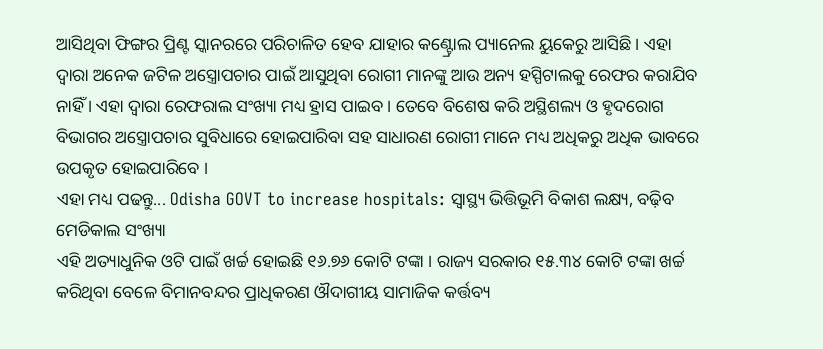ଆସିଥିବା ଫିଙ୍ଗର ପ୍ରିଣ୍ଟ ସ୍କାନରରେ ପରିଚାଳିତ ହେବ ଯାହାର କଣ୍ଟ୍ରୋଲ ପ୍ୟାନେଲ ୟୁକେରୁ ଆସିଛି । ଏହା ଦ୍ବାରା ଅନେକ ଜଟିଳ ଅସ୍ତ୍ରୋପଚାର ପାଇଁ ଆସୁଥିବା ରୋଗୀ ମାନଙ୍କୁ ଆଉ ଅନ୍ୟ ହସ୍ପିଟାଲକୁ ରେଫର କରାଯିବ ନାହିଁ । ଏହା ଦ୍ବାରା ରେଫରାଲ ସଂଖ୍ୟା ମଧ୍ୟ ହ୍ରାସ ପାଇବ । ତେବେ ବିଶେଷ କରି ଅସ୍ଥିଶଲ୍ୟ ଓ ହୃଦରୋଗ ବିଭାଗର ଅସ୍ତ୍ରୋପଚାର ସୁବିଧାରେ ହୋଇପାରିବା ସହ ସାଧାରଣ ରୋଗୀ ମାନେ ମଧ୍ୟ ଅଧିକରୁ ଅଧିକ ଭାବରେ ଉପକୃତ ହୋଇପାରିବେ ।
ଏହା ମଧ୍ୟ ପଢନ୍ତୁ... Odisha GOVT to increase hospitals: ସ୍ୱାସ୍ଥ୍ୟ ଭିତ୍ତିଭୂମି ବିକାଶ ଲକ୍ଷ୍ୟ, ବଢ଼ିବ ମେଡିକାଲ ସଂଖ୍ୟା
ଏହି ଅତ୍ୟାଧୁନିକ ଓଟି ପାଇଁ ଖର୍ଚ୍ଚ ହୋଇଛି ୧୬.୭୬ କୋଟି ଟଙ୍କା । ରାଜ୍ୟ ସରକାର ୧୫.୩୪ କୋଟି ଟଙ୍କା ଖର୍ଚ୍ଚ କରିଥିବା ବେଳେ ବିମାନବନ୍ଦର ପ୍ରାଧିକରଣ ଔଦାଗୀୟ ସାମାଜିକ କର୍ତ୍ତବ୍ୟ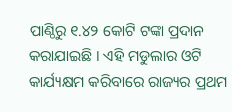ପାଣ୍ଠିରୁ ୧.୪୨ କୋଟି ଟଙ୍କା ପ୍ରଦାନ କରାଯାଇଛି । ଏହି ମଡୁଲାର ଓଟି କାର୍ଯ୍ୟକ୍ଷମ କରିବାରେ ରାଜ୍ୟର ପ୍ରଥମ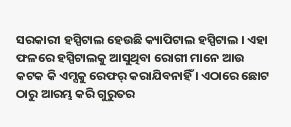ସରକାରୀ ହସ୍ପିଟାଲ ହେଉଛି କ୍ୟାପିଟାଲ ହସ୍ପିଟାଲ । ଏହା ଫଳରେ ହସ୍ପିଟାଲକୁ ଆସୁଥିବା ରୋଗୀ ମାନେ ଆଉ କଟକ କି ଏମ୍ସକୁ ରେଫର୍ କରାଯିବନାହିଁ । ଏଠାରେ ଛୋଟ ଠାରୁ ଆରମ୍ଭ କରି ଗୁରୁତର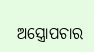ଅସ୍ତ୍ରୋପଚାର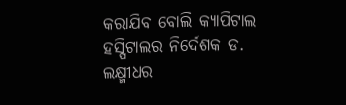କରାଯିବ ବୋଲି କ୍ୟାପିଟାଲ ହସ୍ପିଟାଲର ନିର୍ଦେଶକ ଡ. ଲକ୍ଷ୍ମୀଧର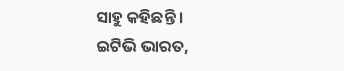ସାହୁ କହିଛନ୍ତି ।
ଇଟିଭି ଭାରତ,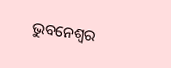ଭୁବନେଶ୍ବର